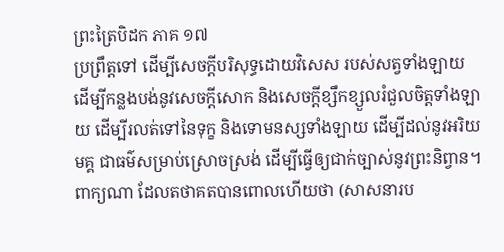ព្រះត្រៃបិដក ភាគ ១៧
ប្រព្រឹត្តទៅ ដើម្បីសេចក្តីបរិសុទ្ធដោយវិសេស របស់សត្វទាំងឡាយ ដើម្បីកន្លងបង់នូវសេចក្តីសោក និងសេចក្តីខ្សឹកខ្សួលរំជួលចិត្តទាំងឡាយ ដើម្បីរលត់ទៅនៃទុក្ខ និងទោមនស្សទាំងឡាយ ដើម្បីដល់នូវអរិយមគ្គ ជាធម៌សម្រាប់ស្រោចស្រង់ ដើម្បីធ្វើឲ្យជាក់ច្បាស់នូវព្រះនិព្វាន។ ពាក្យណា ដែលតថាគតបានពោលហើយថា (សាសនារប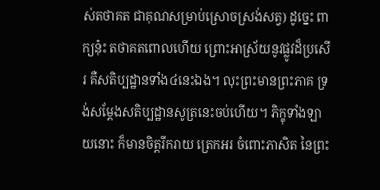ស់តថាគត ជាគុណសម្រាប់ស្រោចស្រង់សត្វ) ដូច្នេះ ពាក្យនុ៎ះ តថាគតពោលហើយ ព្រោះអាស្រ័យនូវផ្លូវដ៏ប្រសើរ គឺសតិប្បដ្ឋានទាំង៤នេះឯង។ លុះព្រះមានព្រះភាគ ទ្រង់សម្តែងសតិប្បដ្ឋានសូត្រនេះចប់ហើយ។ ភិក្ខុទាំងឡាយនោះ ក៏មានចិត្តរីករាយ ត្រេកអរ ចំពោះភាសិត នៃព្រះ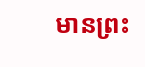មានព្រះ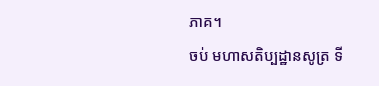ភាគ។
ចប់ មហាសតិប្បដ្ឋានសូត្រ ទី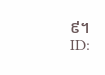៩។
ID: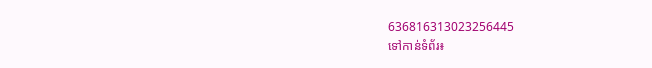636816313023256445
ទៅកាន់ទំព័រ៖